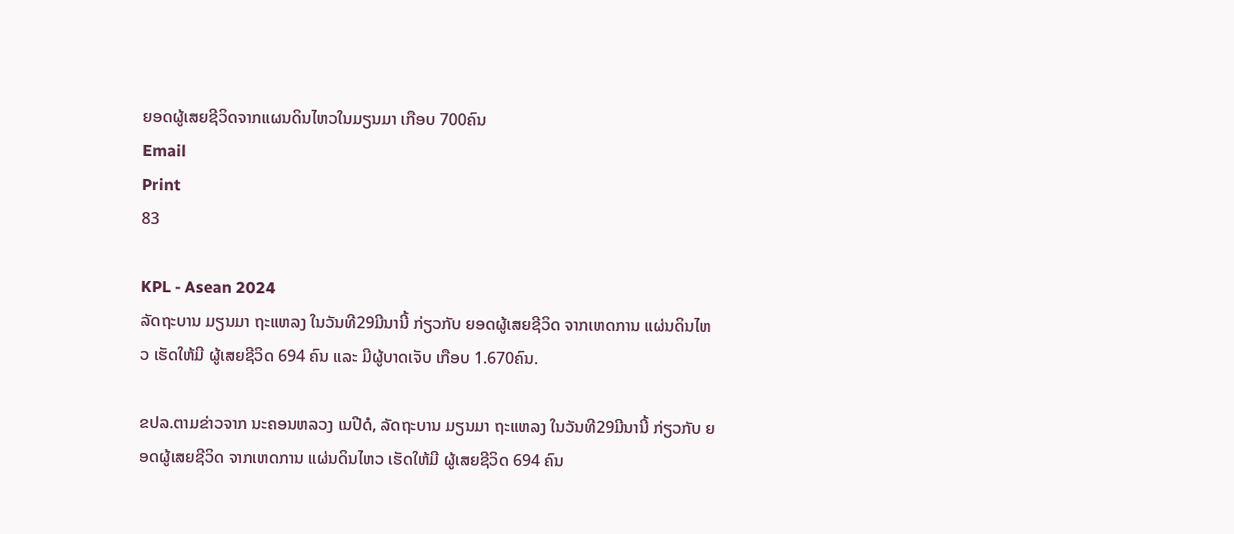ຍອດຜູ້ເສຍຊີວິດຈາກແຜນດິນໄຫວໃນມຽນມາ ເກືອບ 700ຄົນ
Email
Print
83

KPL - Asean 2024
ລັດຖະບານ ມຽນມາ ຖະແຫລງ ໃນວັນທີ29ມີນານີ້ ກ່ຽວກັບ ຍອດຜູ້ເສຍຊີວິດ ຈາກເຫດການ ແຜ່ນດິນໄຫວ ເຮັດໃຫ້ມີ ຜູ້ເສຍຊີວິດ 694 ຄົນ ແລະ ມີຜູ້ບາດເຈັບ ເກືອບ 1.670ຄົນ.

ຂປລ.ຕາມຂ່າວຈາກ ນະຄອນຫລວງ ເນປີດໍ, ລັດຖະບານ ມຽນມາ ຖະແຫລງ ໃນວັນທີ29ມີນານີ້ ກ່ຽວກັບ ຍອດຜູ້ເສຍຊີວິດ ຈາກເຫດການ ແຜ່ນດິນໄຫວ ເຮັດໃຫ້ມີ ຜູ້ເສຍຊີວິດ 694 ຄົນ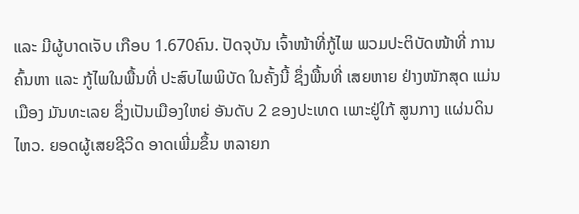ແລະ ມີຜູ້ບາດເຈັບ ເກືອບ 1.670ຄົນ. ປັດຈຸບັນ ເຈົ້າໜ້າທີ່ກູ້ໄພ ພວມປະຕິບັດໜ້າທີ່ ການຄົ້ນຫາ ແລະ ກູ້ໄພໃນພື້ນທີ່ ປະສົບໄພພິບັດ ໃນຄັ້ງນີ້ ຊຶ່ງພື້ນທີ່ ເສຍຫາຍ ຢ່າງໜັກສຸດ ແມ່ນເມືອງ ມັນທະເລຍ ຊຶ່ງເປັນເມືອງໃຫຍ່ ອັນດັບ 2 ຂອງປະເທດ ເພາະຢູ່ໃກ້ ສູນກາງ ແຜ່ນດິນໄຫວ. ຍອດຜູ້ເສຍຊີວິດ ອາດເພີ່ມຂຶ້ນ ຫລາຍກ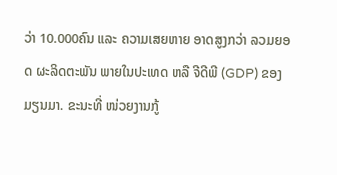ວ່າ 10.000ຄົນ ແລະ ຄວາມເສຍຫາຍ ອາດສູງກວ່າ ລວມຍອດ ຜະລິດຕະພັນ ພາຍໃນປະເທດ ຫລື ຈີດີພີ (GDP) ຂອງມຽນມາ. ຂະນະທີ່ ໜ່ວຍງານກູ້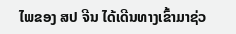ໄພຂອງ ສປ ຈີນ ໄດ້ເດີນທາງເຂົ້າມາຊ່ວ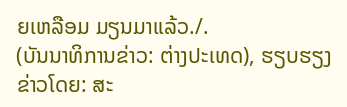ຍເຫລືອມ ມຽນມາແລ້ວ./.
(ບັນນາທິການຂ່າວ: ຕ່າງປະເທດ), ຮຽບຮຽງ ຂ່າວໂດຍ: ສະ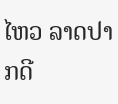ໄຫວ ລາດປາກດີ